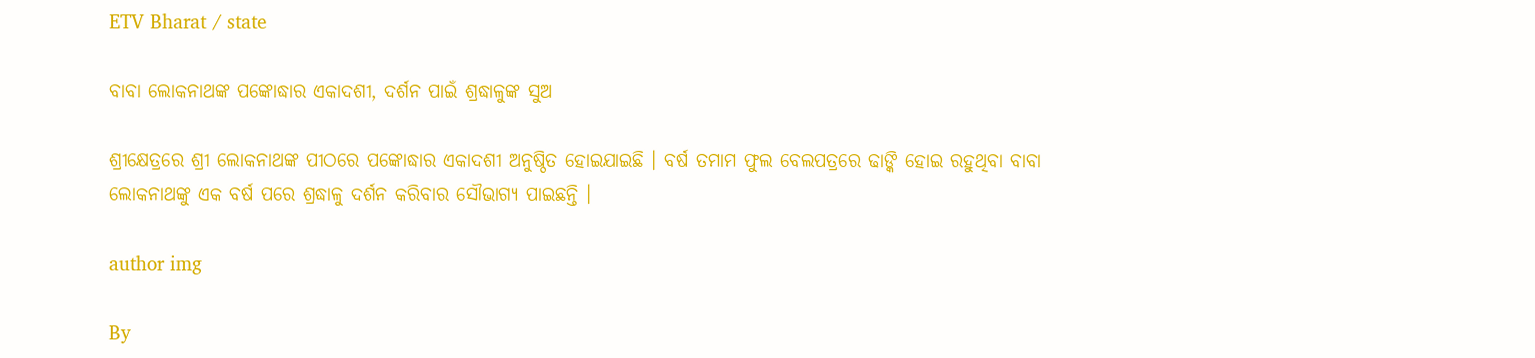ETV Bharat / state

ବାବା ଲୋକନାଥଙ୍କ ପଙ୍କୋଦ୍ଧାର ଏକାଦଶୀ, ଦର୍ଶନ ପାଇଁ ଶ୍ରଦ୍ଧାଳୁଙ୍କ ସୁଅ

ଶ୍ରୀକ୍ଷେତ୍ରରେ ଶ୍ରୀ ଲୋକନାଥଙ୍କ ପୀଠରେ ପଙ୍କୋଦ୍ଧାର ଏକାଦଶୀ ଅନୁଷ୍ଠିତ ହୋଇଯାଇଛି । ବର୍ଷ ତମାମ ଫୁଲ ବେଲପତ୍ରରେ ଢାଙ୍କି ହୋଇ ରହୁଥିବା ବାବା ଲୋକନାଥଙ୍କୁ ଏକ ବର୍ଷ ପରେ ଶ୍ରଦ୍ଧାଳୁ ଦର୍ଶନ କରିବାର ସୌଭାଗ୍ୟ ପାଇଛନ୍ତି ।

author img

By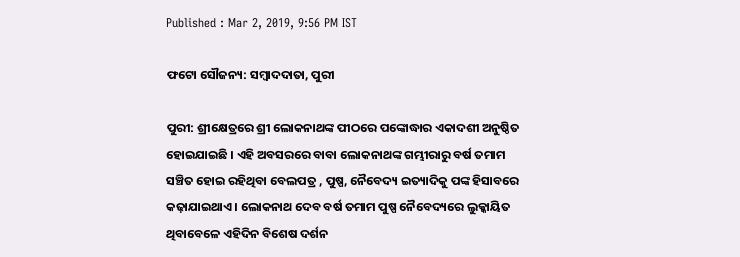Published : Mar 2, 2019, 9:56 PM IST

ଫଟୋ ସୌଜନ୍ୟ: ସମ୍ବାଦଦାତା, ପୁରୀ

ପୁରୀ: ଶ୍ରୀକ୍ଷେତ୍ରରେ ଶ୍ରୀ ଲୋକନାଥଙ୍କ ପୀଠରେ ପଙ୍କୋଦ୍ଧାର ଏକାଦଶୀ ଅନୁଷ୍ଠିତ ହୋଇଯାଇଛି । ଏହି ଅବସରରେ ବାବା ଲୋକନାଥଙ୍କ ଗମ୍ଭୀରାରୁ ବର୍ଷ ତମାମ ସଞ୍ଚିତ ହୋଇ ରହିଥିବା ବେଲପତ୍ର , ପୁଷ୍ପ, ନୈବେଦ୍ୟ ଇତ୍ୟାଦିକୁ ପଙ୍କ ହିସାବରେ କଢ଼ାଯାଇଥାଏ । ଲୋକନାଥ ଦେବ ବର୍ଷ ତମାମ ପୁଷ୍ପ ନୈବେଦ୍ୟରେ ଲୁକ୍କାୟିତ ଥିବାବେଳେ ଏହିଦିନ ବିଶେଷ ଦର୍ଶନ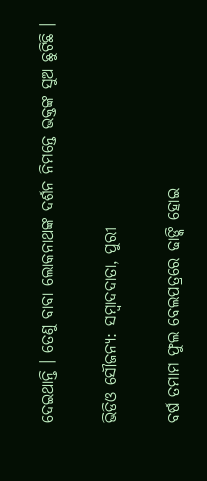ଦେଇଥାନ୍ତି । ତେଣୁ ବାବା ଲୋକନାଥଙ୍କ ଦର୍ଶନ ନିମନ୍ତେ ଭକ୍ତଙ୍କ ସୁଅ ଛୁଟିଛି ।

ଭିଡିଓ ସୌଜନ୍ୟ: ସମ୍ବାଦଦାତା, ପୁରୀ

ବର୍ଷ ତମାମ ଫୁଲ ବେଲପତ୍ରରେ ଢାଙ୍କି ହୋଇ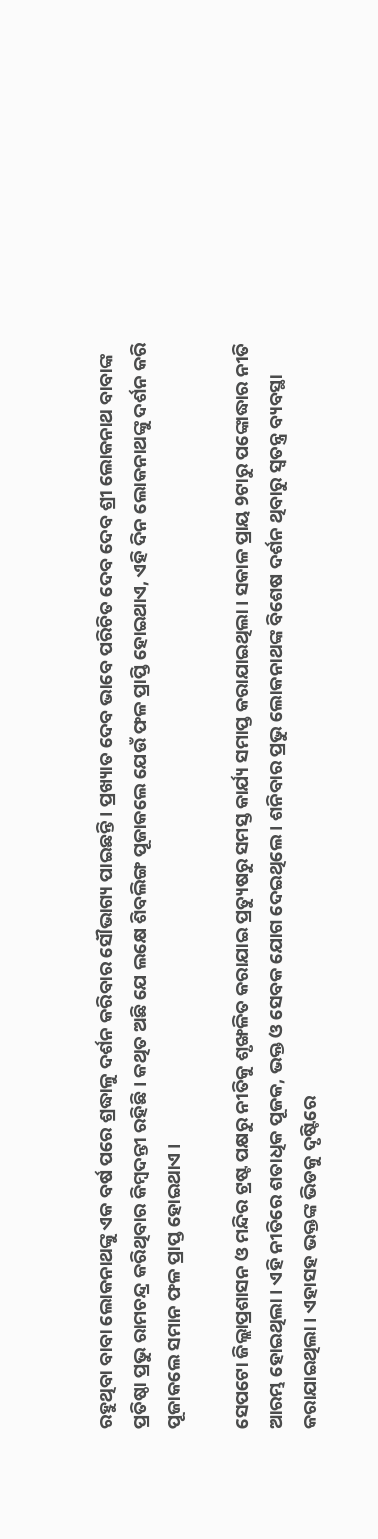ରହୁଥିବା ବାବା ଲୋକନାଥଙ୍କୁ ଏକ ବର୍ଷ ପରେ ଶ୍ରଦ୍ଧାଳୁ ଦର୍ଶନ କରିବାର ସୌଭାଗ୍ୟ ପାଇଛନ୍ତି । ପ୍ରଖ୍ୟାତ ଦେବ ଭାବେ ପରିଚିତ ଦେବ ଦେବ ଶ୍ରୀ ଲୋକନାଥ ବାବାଙ୍କ ପ୍ରତିଷ୍ଠା ପ୍ରଭୁ ରାମଚନ୍ଦ୍ର କରିଥିବାର କିମ୍ବଦନ୍ତୀ ରହିଛି । କଥିତ ଅଛି ଯେ ଲକ୍ଷେ ଶିବଲିଙ୍ଗ ପୂଜାକଲେ ଯେଉଁ ଫଳ ପ୍ରାପ୍ତି ହୋଇଥାଏ, ଏହି ଦିନ ଲୋକନାଥଙ୍କୁ ଦର୍ଶନ କରି ପୂଜାକଲେ ସମାନ ଫଳ ପ୍ରାପ୍ତ ହୋଇଥାଏ ।

ସେପଟୋ ଜିଲ୍ଲାପ୍ରଶାସନ ଓ ମନ୍ଦିର ଟ୍ରଷ୍ଟ ପକ୍ଷରୁ ନୀତିକୁ ଶୃଙ୍ଖଳିତ କରାଯାଇ ପ୍ରତ୍ୟୁଷରୁ ସମସ୍ତ କାର୍ଯ୍ୟ ସମାପ୍ତ କରାଯାଇଥିଲା । ସକାଳ ପ୍ରାୟ 9ଟାରୁ ପଙ୍କୋଦ୍ଧାର ନୀତି ଆରମ୍ଭ ହୋଇଥିଲା । ଏହି ନୀତିରେ ଶତାଧିକ ପୂଜକ, ଭକ୍ତ ଓ ସେବକ ଯୋଗ ଦେଇଥିଲେ । ଶନିବାର ପ୍ରଭୁ ଲୋକନାଥଙ୍କ ବିଶେଷ ଦର୍ଶନ ଥିବାରୁ ସ୍ୱତନ୍ତ୍ର ବ୍ୟବସ୍ଥା କରାଯାଇଥିଲା । ଏହାସହ ଭକ୍ତଙ୍କ ଭିଡକୁ ଦୃଷ୍ଟିରେ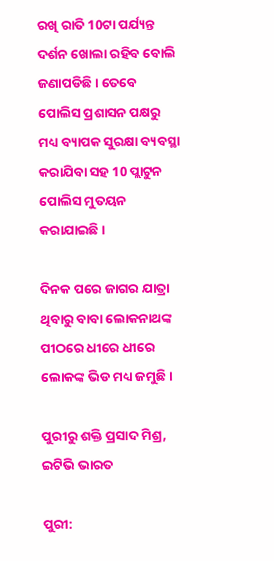ରଖି ରାତି 10ଟା ପର୍ଯ୍ୟନ୍ତ ଦର୍ଶନ ଖୋଲା ରହିବ ବୋଲି ଜଣାପଡିଛି । ତେବେ ପୋଲିସ ପ୍ରଶାସନ ପକ୍ଷରୁ ମଧ୍ୟ ବ୍ୟାପକ ସୁରକ୍ଷା ବ୍ୟବସ୍ଥା କରାଯିବା ସହ 10 ପ୍ଲାଟୁନ ପୋଲିସ ମୁତୟନ କରାଯାଇଛି ।

ଦିନକ ପରେ ଜାଗର ଯାତ୍ରା ଥିବାରୁ ବାବା ଲୋକନାଥଙ୍କ ପୀଠରେ ଧୀରେ ଧୀରେ ଲୋକଙ୍କ ଭିଡ ମଧ୍ୟ ଜମୁଛି ।

ପୁରୀରୁ ଶକ୍ତି ପ୍ରସାଦ ମିଶ୍ର, ଇଟିଭି ଭାରତ

ପୁରୀ: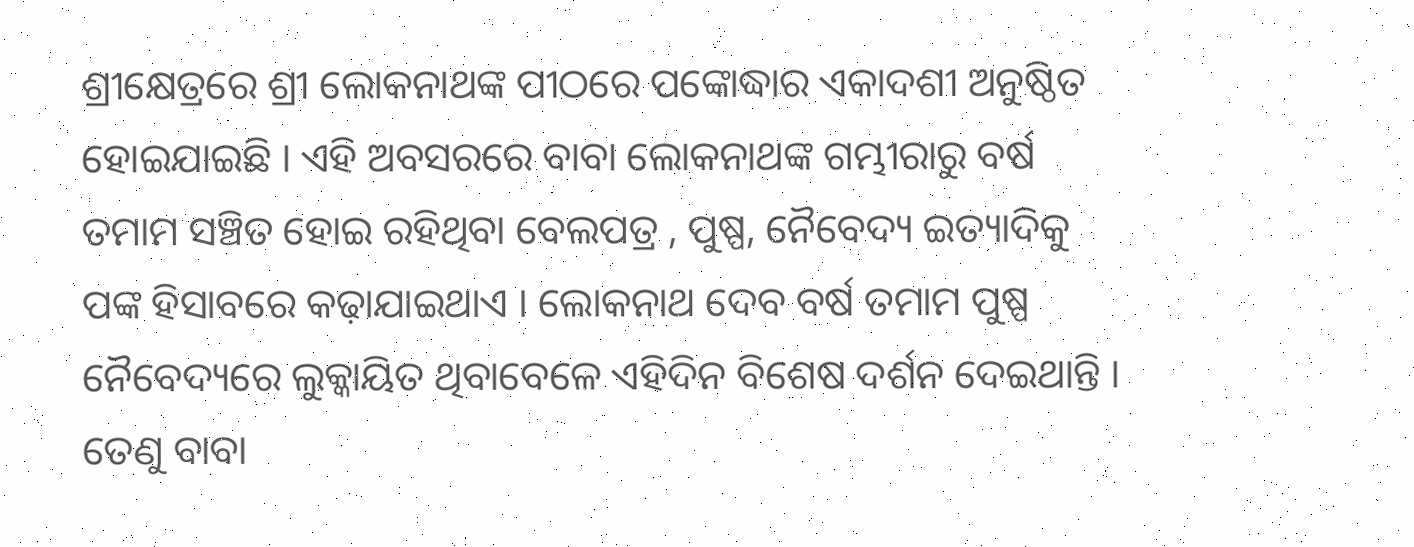ଶ୍ରୀକ୍ଷେତ୍ରରେ ଶ୍ରୀ ଲୋକନାଥଙ୍କ ପୀଠରେ ପଙ୍କୋଦ୍ଧାର ଏକାଦଶୀ ଅନୁଷ୍ଠିତ ହୋଇଯାଇଛି । ଏହି ଅବସରରେ ବାବା ଲୋକନାଥଙ୍କ ଗମ୍ଭୀରାରୁ ବର୍ଷ ତମାମ ସଞ୍ଚିତ ହୋଇ ରହିଥିବା ବେଲପତ୍ର , ପୁଷ୍ପ, ନୈବେଦ୍ୟ ଇତ୍ୟାଦିକୁ ପଙ୍କ ହିସାବରେ କଢ଼ାଯାଇଥାଏ । ଲୋକନାଥ ଦେବ ବର୍ଷ ତମାମ ପୁଷ୍ପ ନୈବେଦ୍ୟରେ ଲୁକ୍କାୟିତ ଥିବାବେଳେ ଏହିଦିନ ବିଶେଷ ଦର୍ଶନ ଦେଇଥାନ୍ତି । ତେଣୁ ବାବା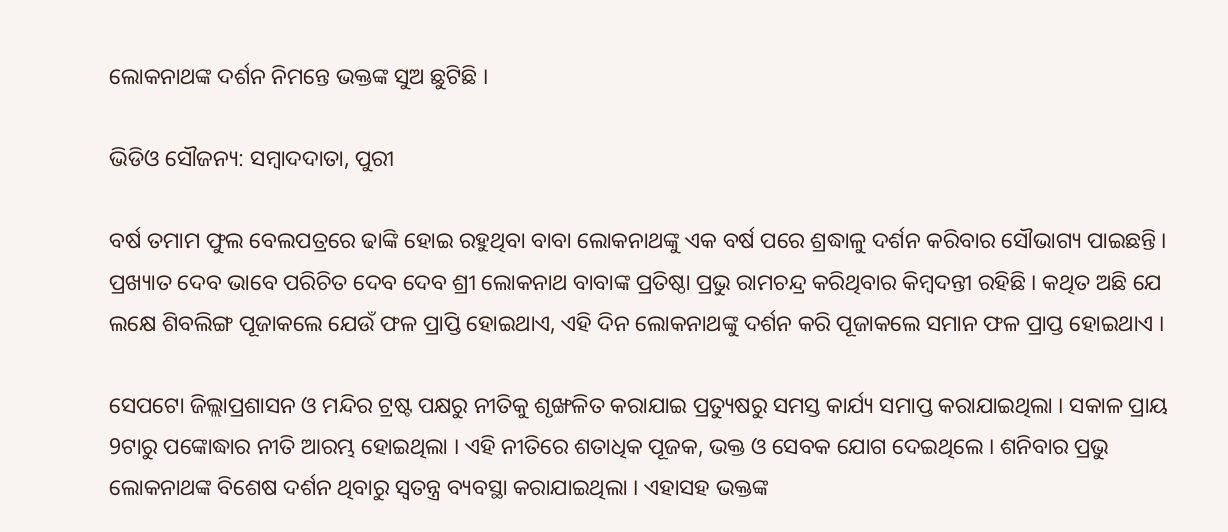ଲୋକନାଥଙ୍କ ଦର୍ଶନ ନିମନ୍ତେ ଭକ୍ତଙ୍କ ସୁଅ ଛୁଟିଛି ।

ଭିଡିଓ ସୌଜନ୍ୟ: ସମ୍ବାଦଦାତା, ପୁରୀ

ବର୍ଷ ତମାମ ଫୁଲ ବେଲପତ୍ରରେ ଢାଙ୍କି ହୋଇ ରହୁଥିବା ବାବା ଲୋକନାଥଙ୍କୁ ଏକ ବର୍ଷ ପରେ ଶ୍ରଦ୍ଧାଳୁ ଦର୍ଶନ କରିବାର ସୌଭାଗ୍ୟ ପାଇଛନ୍ତି । ପ୍ରଖ୍ୟାତ ଦେବ ଭାବେ ପରିଚିତ ଦେବ ଦେବ ଶ୍ରୀ ଲୋକନାଥ ବାବାଙ୍କ ପ୍ରତିଷ୍ଠା ପ୍ରଭୁ ରାମଚନ୍ଦ୍ର କରିଥିବାର କିମ୍ବଦନ୍ତୀ ରହିଛି । କଥିତ ଅଛି ଯେ ଲକ୍ଷେ ଶିବଲିଙ୍ଗ ପୂଜାକଲେ ଯେଉଁ ଫଳ ପ୍ରାପ୍ତି ହୋଇଥାଏ, ଏହି ଦିନ ଲୋକନାଥଙ୍କୁ ଦର୍ଶନ କରି ପୂଜାକଲେ ସମାନ ଫଳ ପ୍ରାପ୍ତ ହୋଇଥାଏ ।

ସେପଟୋ ଜିଲ୍ଲାପ୍ରଶାସନ ଓ ମନ୍ଦିର ଟ୍ରଷ୍ଟ ପକ୍ଷରୁ ନୀତିକୁ ଶୃଙ୍ଖଳିତ କରାଯାଇ ପ୍ରତ୍ୟୁଷରୁ ସମସ୍ତ କାର୍ଯ୍ୟ ସମାପ୍ତ କରାଯାଇଥିଲା । ସକାଳ ପ୍ରାୟ 9ଟାରୁ ପଙ୍କୋଦ୍ଧାର ନୀତି ଆରମ୍ଭ ହୋଇଥିଲା । ଏହି ନୀତିରେ ଶତାଧିକ ପୂଜକ, ଭକ୍ତ ଓ ସେବକ ଯୋଗ ଦେଇଥିଲେ । ଶନିବାର ପ୍ରଭୁ ଲୋକନାଥଙ୍କ ବିଶେଷ ଦର୍ଶନ ଥିବାରୁ ସ୍ୱତନ୍ତ୍ର ବ୍ୟବସ୍ଥା କରାଯାଇଥିଲା । ଏହାସହ ଭକ୍ତଙ୍କ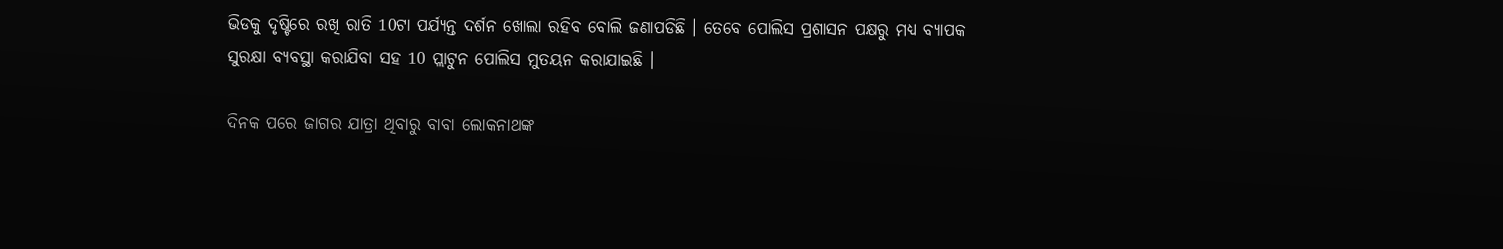ଭିଡକୁ ଦୃଷ୍ଟିରେ ରଖି ରାତି 10ଟା ପର୍ଯ୍ୟନ୍ତ ଦର୍ଶନ ଖୋଲା ରହିବ ବୋଲି ଜଣାପଡିଛି । ତେବେ ପୋଲିସ ପ୍ରଶାସନ ପକ୍ଷରୁ ମଧ୍ୟ ବ୍ୟାପକ ସୁରକ୍ଷା ବ୍ୟବସ୍ଥା କରାଯିବା ସହ 10 ପ୍ଲାଟୁନ ପୋଲିସ ମୁତୟନ କରାଯାଇଛି ।

ଦିନକ ପରେ ଜାଗର ଯାତ୍ରା ଥିବାରୁ ବାବା ଲୋକନାଥଙ୍କ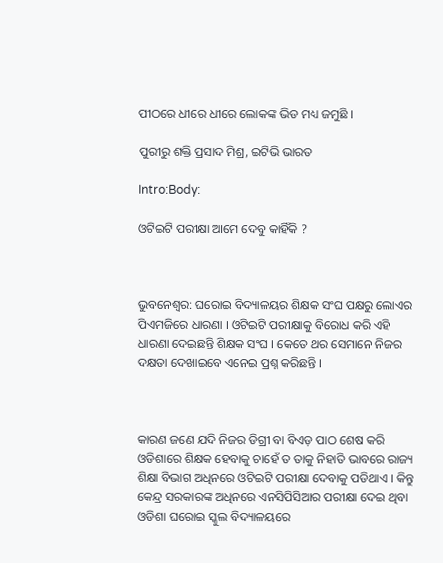ପୀଠରେ ଧୀରେ ଧୀରେ ଲୋକଙ୍କ ଭିଡ ମଧ୍ୟ ଜମୁଛି ।

ପୁରୀରୁ ଶକ୍ତି ପ୍ରସାଦ ମିଶ୍ର, ଇଟିଭି ଭାରତ

Intro:Body:

ଓଟିଇଟି ପରୀକ୍ଷା ଆମେ ଦେବୁ କାହିଁକି ?



ଭୁବନେଶ୍ବର: ଘରୋଇ ବିଦ୍ୟାଳୟର ଶିକ୍ଷକ ସଂଘ ପକ୍ଷରୁ ଲୋଏର ପିଏମଜିରେ ଧାରଣା । ଓଟିଇଟି ପରୀକ୍ଷାକୁ ବିରୋଧ କରି ଏହି ଧାରଣା ଦେଇଛନ୍ତି ଶିକ୍ଷକ ସଂଘ । କେତେ ଥର ସେମାନେ ନିଜର ଦକ୍ଷତା ଦେଖାଇବେ ଏନେଇ ପ୍ରଶ୍ନ କରିଛନ୍ତି ।



କାରଣ ଜଣେ ଯଦି ନିଜର ଡିଗ୍ରୀ ବା ବିଏଡ଼ ପାଠ ଶେଷ କରି ଓଡିଶାରେ ଶିକ୍ଷକ ହେବାକୁ ଚାହେଁ ତ ତାକୁ ନିହାତି ଭାବରେ ରାଜ୍ୟ ଶିକ୍ଷା ବିଭାଗ ଅଧିନରେ ଓଟିଇଟି ପରୀକ୍ଷା ଦେବାକୁ ପଡିଥାଏ । କିନ୍ତୁ କେନ୍ଦ୍ର ସରକାରଙ୍କ ଅଧିନରେ ଏନସିପିସିଆର ପରୀକ୍ଷା ଦେଇ ଥିବା ଓଡିଶା ଘରୋଇ ସ୍କୁଲ ବିଦ୍ୟାଳୟରେ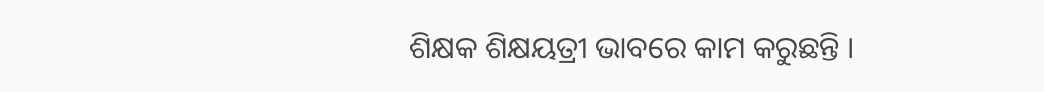ଶିକ୍ଷକ ଶିକ୍ଷୟତ୍ରୀ ଭାବରେ କାମ କରୁଛନ୍ତି ।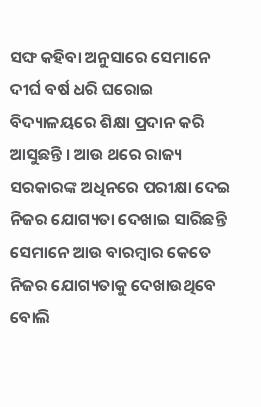ସଙ୍ଘ କହିବା ଅନୁସାରେ ସେମାନେ ଦୀର୍ଘ ବର୍ଷ ଧରି ଘରୋଇ ବିଦ୍ୟାଳୟରେ ଶିକ୍ଷା ପ୍ରଦାନ କରି ଆସୁଛନ୍ତି । ଆଉ ଥରେ ରାଜ୍ୟ ସରକାରଙ୍କ ଅଧିନରେ ପରୀକ୍ଷା ଦେଇ ନିଜର ଯୋଗ୍ୟତା ଦେଖାଇ ସାରିଛନ୍ତି ସେମାନେ ଆଉ ବାରମ୍ବାର କେତେ ନିଜର ଯୋଗ୍ୟତାକୁ ଦେଖାଉଥିବେ ବୋଲି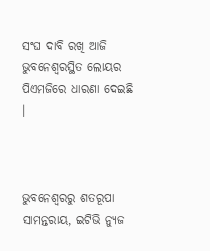ସଂଘ ଦାବି ରଖି ଆଜି ଭୁବନେଶ୍ୱରସ୍ଥିତ ଲୋୟର ପିଏମଜିରେ ଧାରଣା ଦେଇଛି ।



ଭୁବନେଶ୍ବରରୁ ଶତରୂପା ସାମନ୍ତରାୟ, ଇଟିଭି ନ୍ୟୁଜ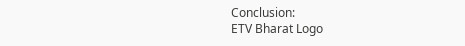Conclusion:
ETV Bharat Logo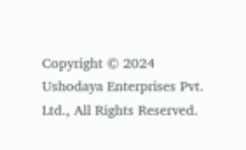Copyright © 2024 Ushodaya Enterprises Pvt. Ltd., All Rights Reserved.